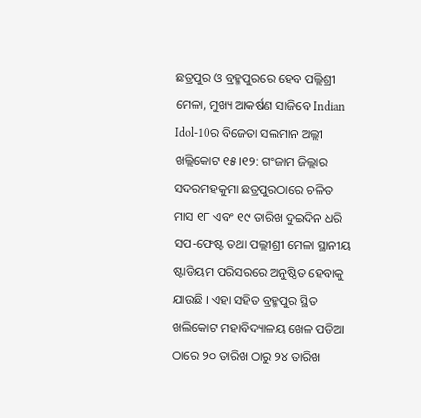ଛତ୍ରପୁର ଓ ବ୍ରହ୍ମପୁରରେ ହେବ ପଲ୍ଲିଶ୍ରୀ ମେଳା, ମୁଖ୍ୟ ଆକର୍ଷଣ ସାଜିବେ Indian Idol-10ର ବିଜେତା ସଲମାନ ଅଲ୍ଲୀ
ଖଲ୍ଲିକୋଟ ୧୫।୧୨: ଗଂଜାମ ଜିଲ୍ଲାର ସଦରମହକୁମା ଛତ୍ରପୁରଠାରେ ଚଳିତ ମାସ ୧୮ ଏବଂ ୧୯ ତାରିଖ ଦୁଇଦିନ ଧରି ସପ-ଫେଷ୍ଟ ତଥା ପଲ୍ଲୀଶ୍ରୀ ମେଳା ସ୍ଥାନୀୟ ଷ୍ଟାଡିୟମ ପରିସରରେ ଅନୁଷ୍ଠିତ ହେବାକୁ ଯାଉଛି । ଏହା ସହିତ ବ୍ରହ୍ମପୁର ସ୍ଥିତ ଖଲିକୋଟ ମହାବିଦ୍ୟାଳୟ ଖେଳ ପଡିଆ ଠାରେ ୨୦ ତାରିଖ ଠାରୁ ୨୪ ତାରିଖ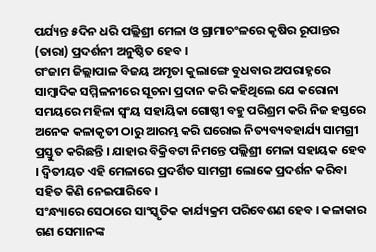ପର୍ଯ୍ୟନ୍ତ ୫ଦିନ ଧରି ପଲ୍ଲିଶ୍ରୀ ମେଳା ଓ ଗ୍ରାମାଚଂଳରେ କୃଷିର ରୂପାନ୍ତର (ତାରା) ପ୍ରଦର୍ଶନୀ ଅନୁଷ୍ଠିତ ହେବ ।
ଗଂଜାମ ଜିଲ୍ଲାପାଳ ବିଜୟ ଅମୃତା କୁଲାଙ୍ଗେ ବୁଧବାର ଅପରାହ୍ନରେ ସାମ୍ବାଦିକ ସମ୍ମିଳନୀରେ ସୂଚନା ପ୍ରଦାନ କରି କହିଥିଲେ ଯେ କରୋନା ସମୟରେ ମହିଳା ସ୍ୱଂୟ ସହାୟିକା ଗୋଷ୍ଠୀ ବହୁ ପରିଶ୍ରମ କରି ନିଜ ହସ୍ତରେ ଅନେକ କଳାକୃତୀ ଠାରୁ ଆରମ୍ଭ କରି ଘରୋଇ ନିତ୍ୟବ୍ୟବହାର୍ଯ୍ୟ ସାମଗ୍ରୀ ପ୍ରସ୍ତୁତ କରିଛନ୍ତି । ଯାହାର ବିକ୍ରିବଟା ନିମନ୍ତେ ପଲ୍ଲିଶ୍ରୀ ମେଳା ସହାୟକ ହେବ । ଦ୍ୱିତୀୟତ ଏହି ମେଳାରେ ପ୍ରଦର୍ଶିତ ସାମଗ୍ରୀ ଲୋକେ ପ୍ରଦର୍ଶନ କରିବା ସହିତ କିଣି ନେଇପାରିବେ ।
ସଂନ୍ଧ୍ୟାରେ ସେଠାରେ ସାଂସ୍କୃତିକ କାର୍ଯ୍ୟକ୍ରମ ପରିବେଶଣ ହେବ । କଳାକାର ଗଣ ସେମାନଙ୍କ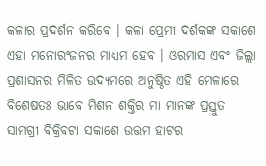କଳାର ପ୍ରଦର୍ଶନ କରିବେ । କଳା ପ୍ରେମୀ ଦର୍ଶକଙ୍କ ସକାଶେ ଏହା ମନୋରଂଜନର ମାଧ୍ୟମ ହେବ । ଓରମାସ ଏବଂ ଜିଲ୍ଲା ପ୍ରଶାସନର ମିଳିତ ଉଦ୍ୟମରେ ଅନୁଷ୍ଠିତ ଏହି ମେଳାରେ ବିଶେଷତଃ ଭାବେ ମିଶନ ଶକ୍ତିର ମା ମାନଙ୍କ ପ୍ରସ୍ତୁତ ସାମଗ୍ରୀ ବିକ୍ରିବଟା ସକାଶେ ଉତ୍ତମ ହାଟର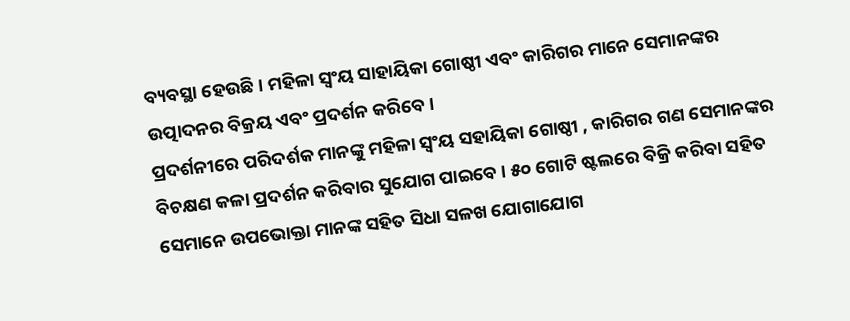ବ୍ୟବସ୍ଥା ହେଉଛି । ମହିଳା ସ୍ୱଂୟ ସାହାୟିକା ଗୋଷ୍ଠୀ ଏବଂ କାରିଗର ମାନେ ସେମାନଙ୍କର ଉତ୍ପାଦନର ବିକ୍ରୟ ଏବଂ ପ୍ରଦର୍ଶନ କରିବେ ।
ପ୍ରଦର୍ଶନୀରେ ପରିଦର୍ଶକ ମାନଙ୍କୁ ମହିଳା ସ୍ୱଂୟ ସହାୟିକା ଗୋଷ୍ଠୀ , କାରିଗର ଗଣ ସେମାନଙ୍କର ବିଚକ୍ଷଣ କଳା ପ୍ରଦର୍ଶନ କରିବାର ସୁଯୋଗ ପାଇବେ । ୫୦ ଗୋଟି ଷ୍ଟଲରେ ବିକ୍ରି କରିବା ସହିତ ସେମାନେ ଉପଭୋକ୍ତା ମାନଙ୍କ ସହିତ ସିଧା ସଳଖ ଯୋଗାଯୋଗ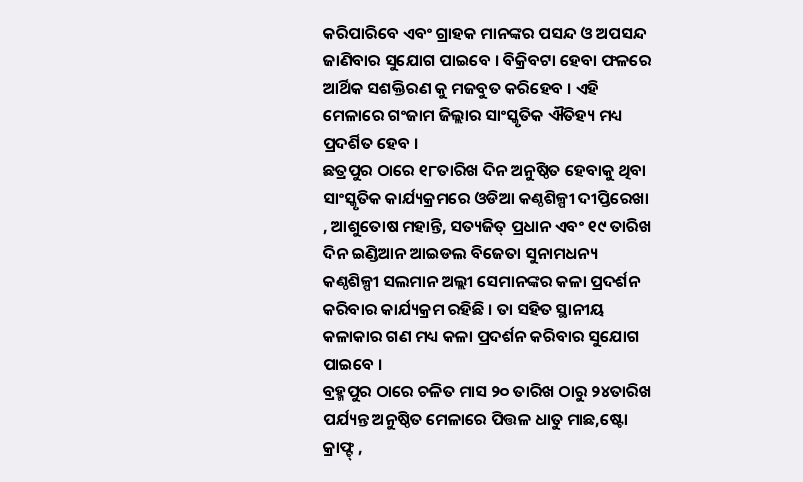କରିପାରିବେ ଏବଂ ଗ୍ରାହକ ମାନଙ୍କର ପସନ୍ଦ ଓ ଅପସନ୍ଦ ଜାଣିବାର ସୁଯୋଗ ପାଇବେ । ବିକ୍ରିବଟା ହେବା ଫଳରେ ଆର୍ଥିକ ସଶକ୍ତିରଣ କୁ ମଜବୁତ କରିହେବ । ଏହି ମେଳାରେ ଗଂଜାମ ଜିଲ୍ଲାର ସାଂସ୍କୃତିକ ଐତିହ୍ୟ ମଧ୍ୟ ପ୍ରଦର୍ଶିତ ହେବ ।
ଛତ୍ରପୁର ଠାରେ ୧୮ତାରିଖ ଦିନ ଅନୁଷ୍ଠିତ ହେବାକୁ ଥିବା ସାଂସ୍କୃତିକ କାର୍ଯ୍ୟକ୍ରମରେ ଓଡିଆ କଣ୍ଠଶିଳ୍ପୀ ଦୀପ୍ତିରେଖା , ଆଶୁତୋଷ ମହାନ୍ତି, ସତ୍ୟଜିତ୍ ପ୍ରଧାନ ଏବଂ ୧୯ ତାରିଖ ଦିନ ଇଣ୍ଡିଆନ ଆଇଡଲ ବିଜେତା ସୁନାମଧନ୍ୟ କଣ୍ଠଶିଳ୍ପୀ ସଲମାନ ଅଲ୍ଲୀ ସେମାନଙ୍କର କଳା ପ୍ରଦର୍ଶନ କରିବାର କାର୍ଯ୍ୟକ୍ରମ ରହିଛି । ତା ସହିତ ସ୍ଥାନୀୟ କଳାକାର ଗଣ ମଧ୍ୟ କଳା ପ୍ରଦର୍ଶନ କରିବାର ସୁଯୋଗ ପାଇବେ ।
ବ୍ରହ୍ମପୁର ଠାରେ ଚଳିତ ମାସ ୨୦ ତାରିଖ ଠାରୁ ୨୪ତାରିଖ ପର୍ଯ୍ୟନ୍ତ ଅନୁଷ୍ଠିତ ମେଳାରେ ପିତ୍ତଳ ଧାତୁ ମାଛ,ଷ୍ଟୋ କ୍ରାଫ୍ଟ୍ ,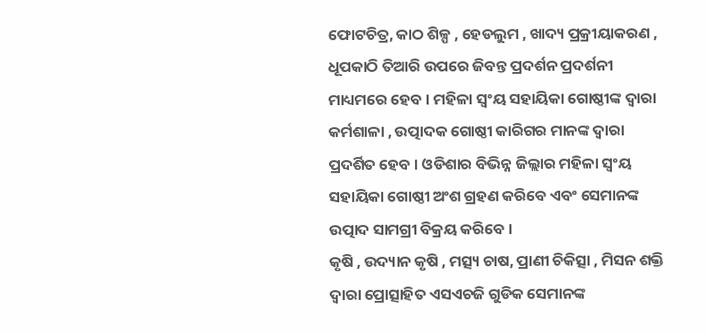ଫୋଟଚିତ୍ର, କାଠ ଶିଳ୍ପ , ହେଡଲୁମ , ଖାଦ୍ୟ ପ୍ରକ୍ରୀୟାକରଣ , ଧୂପକାଠି ତିଆରି ଉପରେ ଜିବନ୍ତ ପ୍ରଦର୍ଶନ ପ୍ରଦର୍ଶନୀ ମାଧ୍ୟମରେ ହେବ । ମହିଳା ସ୍ୱଂୟ ସହାୟିକା ଗୋଷ୍ଠୀଙ୍କ ଦ୍ୱାରା କର୍ମଶାଳା , ଉତ୍ପାଦକ ଗୋଷ୍ଠୀ କାରିଗର ମାନଙ୍କ ଦ୍ୱାରା ପ୍ରଦର୍ଶିତ ହେବ । ଓଡିଶାର ବିଭିନ୍ନ ଜିଲ୍ଲାର ମହିଳା ସ୍ୱଂୟ ସହାୟିକା ଗୋଷ୍ଠୀ ଅଂଶ ଗ୍ରହଣ କରିବେ ଏବଂ ସେମାନଙ୍କ ଉତ୍ପାଦ ସାମଗ୍ରୀ ବିକ୍ରୟ କରିବେ ।
କୃଷି , ଉଦ୍ୟାନ କୃଷି , ମତ୍ସ୍ୟ ଚାଷ, ପ୍ରାଣୀ ଚିକିତ୍ସା , ମିସନ ଶକ୍ତି ଦ୍ୱାରା ପ୍ରୋତ୍ସାହିତ ଏସଏଚଜି ଗୁଡିକ ସେମାନଙ୍କ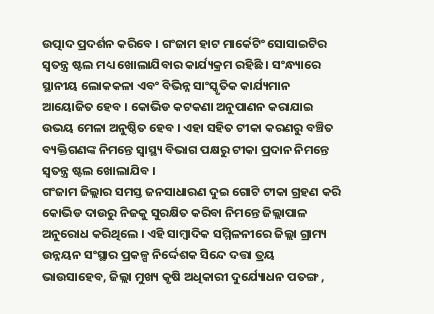ଉତ୍ପାଦ ପ୍ରଦର୍ଶନ କରିବେ । ଗଂଜାମ ହାଟ ମାର୍କେଟିଂ ସୋସାଇଟିର ସ୍ୱତନ୍ତ୍ର ଷ୍ଟଲ ମଧ୍ୟ ଖୋଲାଯିବାର କାର୍ଯ୍ୟକ୍ରମ ରହିଛି । ସଂନ୍ଧ୍ୟାରେ ସ୍ଥାନୀୟ ଲୋକକଳା ଏବଂ ବିଭିନ୍ନ ସାଂସ୍କୃତିକ କାର୍ଯ୍ୟମାନ ଆୟୋଜିତ ହେବ । କୋଭିଡ କଟକଣା ଅନୁପାଣନ କରାଯାଇ ଉଭୟ ମେଳା ଅନୁଷ୍ଠିତ ହେବ । ଏହା ସହିତ ଟୀକା କରଣରୁ ବଞ୍ଚିତ ବ୍ୟକ୍ତିଗଣଙ୍କ ନିମନ୍ତେ ସ୍ୱାସ୍ଥ୍ୟ ବିଭାଗ ପକ୍ଷରୁ ଟୀକା ପ୍ରଦାନ ନିମନ୍ତେ ସ୍ୱତନ୍ତ୍ର ଷ୍ଟଲ ଖୋଲାଯିବ ।
ଗଂଜାମ ଜିଲ୍ଲାର ସମସ୍ତ ଜନସାଧାରଣ ଦୁଇ ଗୋଟି ଟୀକା ଗ୍ରହଣ କରି କୋଭିଡ ଦାଉରୁ ନିଜକୁ ସୁରକ୍ଷିତ କରିବା ନିମନ୍ତେ ଜିଲ୍ଲାପାଳ ଅନୁରୋଧ କରିଥିଲେ । ଏହି ସାମ୍ବାଦିକ ସମ୍ମିଳନୀରେ ଜିଲ୍ଲା ଗ୍ରାମ୍ୟ ଉନ୍ନୟନ ସଂସ୍ଥାର ପ୍ରକଳ୍ପ ନିର୍ଦ୍ଦେଶକ ସିନ୍ଦେ ଦତ୍ତା ତ୍ରୟ ଭାଉସାହେବ, ଜିଲ୍ଲା ମୁଖ୍ୟ କୃଷି ଅଧିକାରୀ ଦୁର୍ଯ୍ୟୋଧନ ପତଙ୍ଗ ,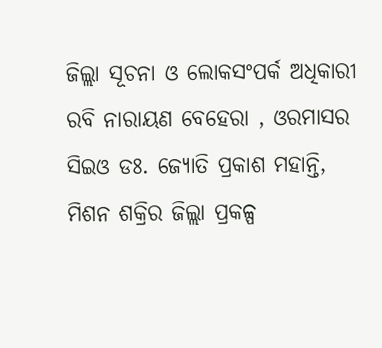ଜିଲ୍ଲା ସୂଚନା ଓ ଲୋକସଂପର୍କ ଅଧିକାରୀ ରବି ନାରାୟଣ ବେହେରା , ଓରମାସର ସିଇଓ ଡଃ. ଜ୍ୟୋତି ପ୍ରକାଶ ମହାନ୍ତି, ମିଶନ ଶକ୍ରିର ଜିଲ୍ଲା ପ୍ରକଳ୍ପ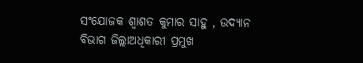ସଂଯୋଜକ ଶ୍ୱାଶତ କୁମାର ସାହୁ , ଉଦ୍ୟାନ ବିଭାଗ ଜିଲ୍ଲାଅଧିକାରୀ ପ୍ରମୁଖ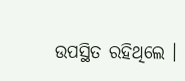ଉପସ୍ଥିତ ରହିଥିଲେ ।